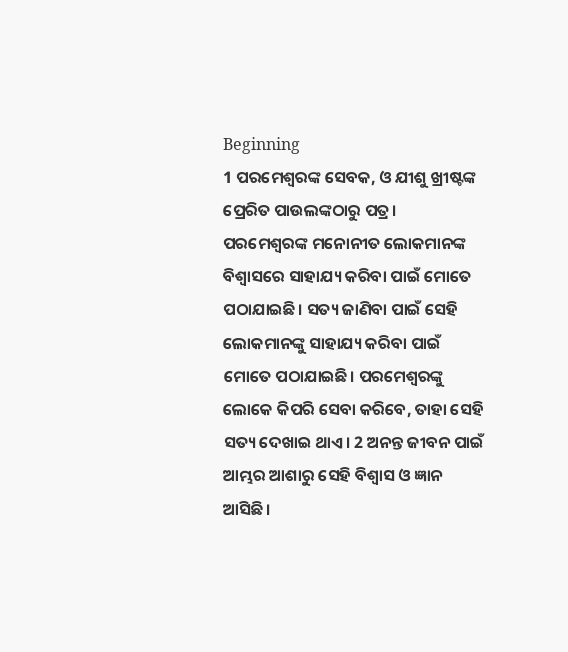Beginning
1 ପରମେଶ୍ୱରଙ୍କ ସେବକ, ଓ ଯୀଶୁ ଖ୍ରୀଷ୍ଟଙ୍କ ପ୍ରେରିତ ପାଉଲଙ୍କଠାରୁ ପତ୍ର। ପରମେଶ୍ୱରଙ୍କ ମନୋନୀତ ଲୋକମାନଙ୍କ ବିଶ୍ୱାସରେ ସାହାଯ୍ୟ କରିବା ପାଇଁ ମୋତେ ପଠାଯାଇଛି। ସତ୍ୟ ଜାଣିବା ପାଇଁ ସେହି ଲୋକମାନଙ୍କୁ ସାହାଯ୍ୟ କରିବା ପାଇଁ ମୋତେ ପଠାଯାଇଛି। ପରମେଶ୍ୱରଙ୍କୁ ଲୋକେ କିପରି ସେବା କରିବେ, ତାହା ସେହି ସତ୍ୟ ଦେଖାଇ ଥାଏ। 2 ଅନନ୍ତ ଜୀବନ ପାଇଁ ଆମ୍ଭର ଆଶାରୁ ସେହି ବିଶ୍ୱାସ ଓ ଜ୍ଞାନ ଆସିଛି।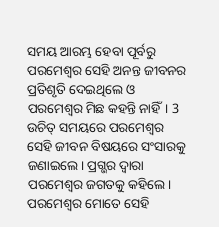ସମୟ ଆରମ୍ଭ ହେବା ପୂର୍ବରୁ ପରମେଶ୍ୱର ସେହି ଅନନ୍ତ ଜୀବନର ପ୍ରତିଶୃତି ଦେଇଥିଲେ ଓ ପରମେଶ୍ୱର ମିଛ କହନ୍ତି ନାହିଁ। 3 ଉଚିତ୍ ସମୟରେ ପରମେଶ୍ୱର ସେହି ଜୀବନ ବିଷୟରେ ସଂସାରକୁ ଜଣାଇଲେ। ପ୍ରଗ୍ଭର ଦ୍ୱାରା ପରମେଶ୍ୱର ଜଗତକୁ କହିଲେ। ପରମେଶ୍ୱର ମୋତେ ସେହି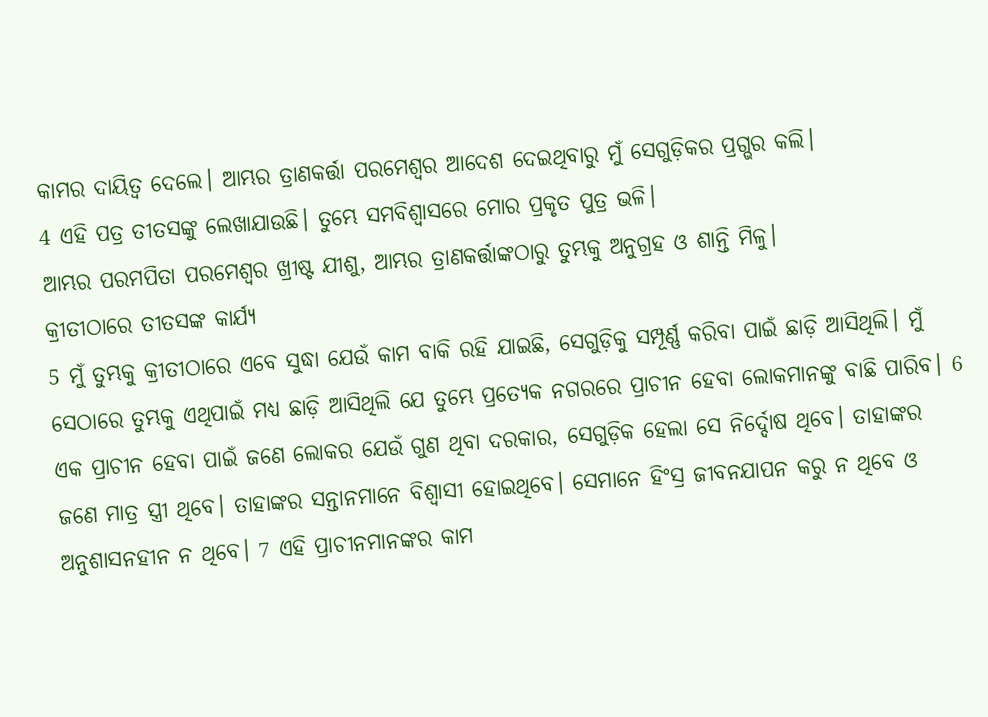କାମର ଦାୟିତ୍ୱ ଦେଲେ। ଆମ୍ଭର ତ୍ରାଣକର୍ତ୍ତା ପରମେଶ୍ୱର ଆଦେଶ ଦେଇଥିବାରୁ ମୁଁ ସେଗୁଡ଼ିକର ପ୍ରଗ୍ଭର କଲି।
4 ଏହି ପତ୍ର ତୀତସଙ୍କୁ ଲେଖାଯାଉଛି। ତୁମ୍ଭେ ସମବିଶ୍ୱାସରେ ମୋର ପ୍ରକୃତ ପୁତ୍ର ଭଳି।
ଆମ୍ଭର ପରମପିତା ପରମେଶ୍ୱର ଖ୍ରୀଷ୍ଟ ଯୀଶୁ, ଆମ୍ଭର ତ୍ରାଣକର୍ତ୍ତାଙ୍କଠାରୁ ତୁମ୍ଭକୁ ଅନୁଗ୍ରହ ଓ ଶାନ୍ତି ମିଳୁ।
କ୍ରୀତୀଠାରେ ତୀତସଙ୍କ କାର୍ଯ୍ୟ
5 ମୁଁ ତୁମ୍ଭକୁ କ୍ରୀତୀଠାରେ ଏବେ ସୁଦ୍ଧା ଯେଉଁ କାମ ବାକି ରହି ଯାଇଛି, ସେଗୁଡ଼ିକୁ ସମ୍ପୂର୍ଣ୍ଣ କରିବା ପାଇଁ ଛାଡ଼ି ଆସିଥିଲି। ମୁଁ ସେଠାରେ ତୁମ୍ଭକୁ ଏଥିପାଇଁ ମଧ୍ୟ ଛାଡ଼ି ଆସିଥିଲି ଯେ ତୁମ୍ଭେ ପ୍ରତ୍ୟେକ ନଗରରେ ପ୍ରାଚୀନ ହେବା ଲୋକମାନଙ୍କୁ ବାଛି ପାରିବ। 6 ଏକ ପ୍ରାଚୀନ ହେବା ପାଇଁ ଜଣେ ଲୋକର ଯେଉଁ ଗୁଣ ଥିବା ଦରକାର, ସେଗୁଡ଼ିକ ହେଲା ସେ ନିର୍ଦ୍ଦୋଷ ଥିବେ। ତାହାଙ୍କର ଜଣେ ମାତ୍ର ସ୍ତ୍ରୀ ଥିବେ। ତାହାଙ୍କର ସନ୍ତାନମାନେ ବିଶ୍ୱାସୀ ହୋଇଥିବେ। ସେମାନେ ହିଂସ୍ର ଜୀବନଯାପନ କରୁ ନ ଥିବେ ଓ ଅନୁଶାସନହୀନ ନ ଥିବେ। 7 ଏହି ପ୍ରାଚୀନମାନଙ୍କର କାମ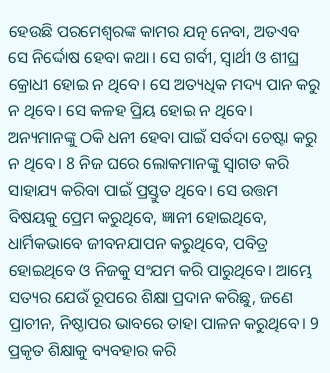ହେଉଛି ପରମେଶ୍ୱରଙ୍କ କାମର ଯତ୍ନ ନେବା, ଅତଏବ ସେ ନିର୍ଦ୍ଦୋଷ ହେବା କଥା। ସେ ଗର୍ବୀ, ସ୍ୱାର୍ଥୀ ଓ ଶୀଘ୍ର କ୍ରୋଧୀ ହୋଇ ନ ଥିବେ। ସେ ଅତ୍ୟଧିକ ମଦ୍ୟ ପାନ କରୁ ନ ଥିବେ। ସେ କଳହ ପ୍ରିୟ ହୋଇ ନ ଥିବେ। ଅନ୍ୟମାନଙ୍କୁ ଠକି ଧନୀ ହେବା ପାଇଁ ସର୍ବଦା ଚେଷ୍ଟା କରୁ ନ ଥିବେ। 8 ନିଜ ଘରେ ଲୋକମାନଙ୍କୁ ସ୍ୱାଗତ କରି ସାହାଯ୍ୟ କରିବା ପାଇଁ ପ୍ରସ୍ତୁତ ଥିବେ। ସେ ଉତ୍ତମ ବିଷୟକୁ ପ୍ରେମ କରୁଥିବେ, ଜ୍ଞାନୀ ହୋଇଥିବେ, ଧାର୍ମିକଭାବେ ଜୀବନଯାପନ କରୁଥିବେ, ପବିତ୍ର ହୋଇଥିବେ ଓ ନିଜକୁ ସଂଯମ କରି ପାରୁଥିବେ। ଆମ୍ଭେ ସତ୍ୟର ଯେଉଁ ରୂପରେ ଶିକ୍ଷା ପ୍ରଦାନ କରିଛୁ, ଜଣେ ପ୍ରାଚୀନ, ନିଷ୍ଠାପର ଭାବରେ ତାହା ପାଳନ କରୁଥିବେ। 9 ପ୍ରକୃତ ଶିକ୍ଷାକୁ ବ୍ୟବହାର କରି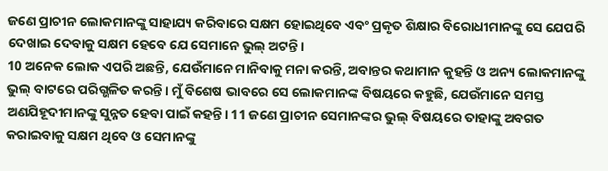ଜଣେ ପ୍ରାଚୀନ ଲୋକମାନଙ୍କୁ ସାହାଯ୍ୟ କରିବାରେ ସକ୍ଷମ ହୋଇଥିବେ ଏବଂ ପ୍ରକୃତ ଶିକ୍ଷାର ବିରୋଧୀମାନଙ୍କୁ ସେ ଯେପରି ଦେଖାଇ ଦେବାକୁ ସକ୍ଷମ ହେବେ ଯେ ସେମାନେ ଭୁଲ୍ ଅଟନ୍ତି।
10 ଅନେକ ଲୋକ ଏପରି ଅଛନ୍ତି, ଯେଉଁମାନେ ମାନିବାକୁ ମନା କରନ୍ତି, ଅବାନ୍ତର କଥାମାନ କୁହନ୍ତି ଓ ଅନ୍ୟ ଲୋକମାନଙ୍କୁ ଭୁଲ୍ ବାଟରେ ପରିଗ୍ଭଳିତ କରନ୍ତି। ମୁଁ ବିଶେଷ ଭାବରେ ସେ ଲୋକମାନଙ୍କ ବିଷୟରେ କହୁଛି, ଯେଉଁମାନେ ସମସ୍ତ ଅଣଯିହୂଦୀମାନଙ୍କୁ ସୁନ୍ନତ ହେବା ପାଇଁ କହନ୍ତି। 11 ଜଣେ ପ୍ରାଚୀନ ସେମାନଙ୍କର ଭୁଲ୍ ବିଷୟରେ ତାହାଙ୍କୁ ଅବଗତ କରାଇବାକୁ ସକ୍ଷମ ଥିବେ ଓ ସେମାନଙ୍କୁ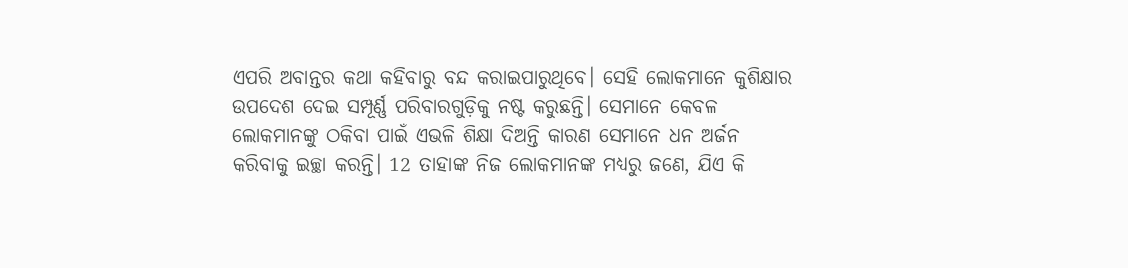ଏପରି ଅବାନ୍ତର କଥା କହିବାରୁ ବନ୍ଦ କରାଇପାରୁଥିବେ। ସେହି ଲୋକମାନେ କୁଶିକ୍ଷାର ଉପଦେଶ ଦେଇ ସମ୍ପୂର୍ଣ୍ଣ ପରିବାରଗୁଡ଼ିକୁ ନଷ୍ଟ କରୁଛନ୍ତି। ସେମାନେ କେବଳ ଲୋକମାନଙ୍କୁ ଠକିବା ପାଇଁ ଏଭଳି ଶିକ୍ଷା ଦିଅନ୍ତି କାରଣ ସେମାନେ ଧନ ଅର୍ଜନ କରିବାକୁ ଇଚ୍ଛା କରନ୍ତି। 12 ତାହାଙ୍କ ନିଜ ଲୋକମାନଙ୍କ ମଧ୍ୟରୁ ଜଣେ, ଯିଏ କି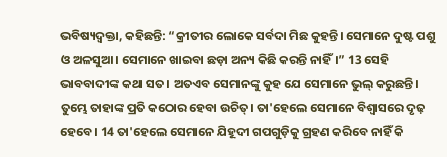ଭବିଷ୍ୟଦ୍ବକ୍ତା, କହିଛନ୍ତି: “କ୍ରୀତୀର ଲୋକେ ସର୍ବଦା ମିଛ କୁହନ୍ତି। ସେମାନେ ଦୁଷ୍ଟ ପଶୁ ଓ ଅଳସୁଆ। ସେମାନେ ଖାଇବା ଛଡ଼ା ଅନ୍ୟ କିଛି କରନ୍ତି ନାହିଁ।” 13 ସେହି ଭାବବାଦୀଙ୍କ କଥା ସତ। ଅତଏବ ସେମାନଙ୍କୁ କୁହ ଯେ ସେମାନେ ଭୁଲ୍ କରୁଛନ୍ତି। ତୁମ୍ଭେ ତାହାଙ୍କ ପ୍ରତି କଠୋର ହେବା ଉଚିତ୍। ତା'ହେଲେ ସେମାନେ ବିଶ୍ୱାସରେ ଦୃଢ଼ ହେବେ। 14 ତା'ହେଲେ ସେମାନେ ଯିହୂଦୀ ଗପଗୁଡ଼ିକୁ ଗ୍ରହଣ କରିବେ ନାହିଁ କି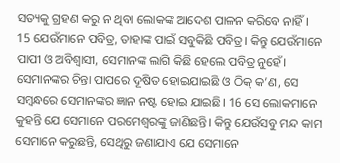ସତ୍ୟକୁ ଗ୍ରହଣ କରୁ ନ ଥିବା ଲୋକଙ୍କ ଆଦେଶ ପାଳନ କରିବେ ନାହିଁ।
15 ଯେଉଁମାନେ ପବିତ୍ର, ତାହାଙ୍କ ପାଇଁ ସବୁକିଛି ପବିତ୍ର। କିନ୍ତୁ ଯେଉଁମାନେ ପାପୀ ଓ ଅବିଶ୍ୱାସୀ, ସେମାନଙ୍କ ଲାଗି କିଛି ହେଲେ ପବିତ୍ର ନୁହେଁ। ସେମାନଙ୍କର ଚିନ୍ତା ପାପରେ ଦୂଷିତ ହୋଇଯାଇଛି ଓ ଠିକ୍ କ’ଣ, ସେ ସମ୍ବନ୍ଧରେ ସେମାନଙ୍କର ଜ୍ଞାନ ନଷ୍ଟ ହୋଇ ଯାଇଛି। 16 ସେ ଲୋକମାନେ କୁହନ୍ତି ଯେ ସେମାନେ ପରମେଶ୍ୱରଙ୍କୁ ଜାଣିଛନ୍ତି। କିନ୍ତୁ ଯେଉଁସବୁ ମନ୍ଦ କାମ ସେମାନେ କରୁଛନ୍ତି, ସେଥିରୁ ଜଣାଯାଏ ଯେ ସେମାନେ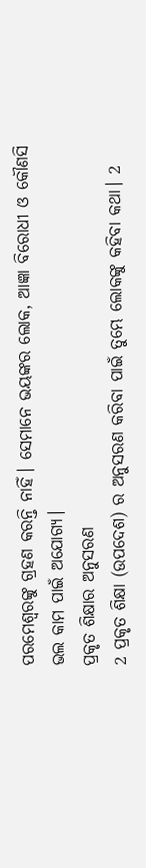ପରମେଶ୍ୱରଙ୍କୁ ଗ୍ରହଣ କରନ୍ତି ନାହିଁ। ସେମାନେ ଭୟଙ୍କର ଲୋକ, ଆଜ୍ଞା ବିରୋଧୀ ଓ କୌଣସି ଭଲ କାମ ପାଇଁ ଅଯୋଗ୍ୟ।
ପ୍ରକୃତ ଶିକ୍ଷାର ଅନୁସରଣ
2 ପ୍ରକୃତ ଶିକ୍ଷା (ଉପଦେଶ) ର ଅନୁସରଣ କରିବା ପାଇଁ ତୁମ୍ଭେ ଲୋକଙ୍କୁ କହିବା କଥା। 2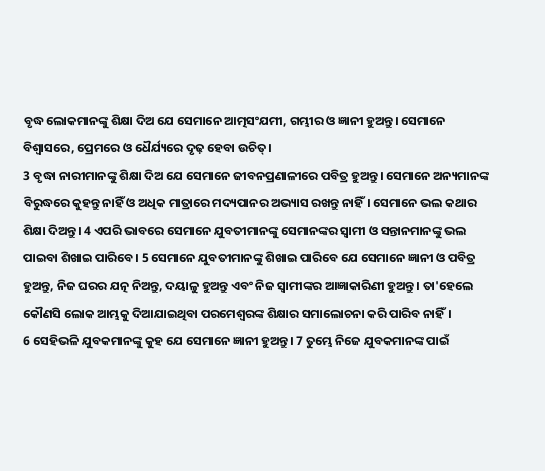ବୃଦ୍ଧ ଲୋକମାନଙ୍କୁ ଶିକ୍ଷା ଦିଅ ଯେ ସେମାନେ ଆତ୍ମସଂଯମୀ, ଗମ୍ଭୀର ଓ ଜ୍ଞାନୀ ହୁଅନ୍ତୁ। ସେମାନେ ବିଶ୍ୱାସରେ, ପ୍ରେମରେ ଓ ଧୈର୍ଯ୍ୟରେ ଦୃଢ଼ ହେବା ଉଚିତ୍।
3 ବୃଦ୍ଧା ନାରୀମାନଙ୍କୁ ଶିକ୍ଷା ଦିଅ ଯେ ସେମାନେ ଜୀବନପ୍ରଣାଳୀରେ ପବିତ୍ର ହୁଅନ୍ତୁ। ସେମାନେ ଅନ୍ୟମାନଙ୍କ ବିରୁଦ୍ଧରେ କୁହନ୍ତୁ ନାହିଁ ଓ ଅଧିକ ମାତ୍ରାରେ ମଦ୍ୟପାନର ଅଭ୍ୟାସ ରଖନ୍ତୁ ନାହିଁ। ସେମାନେ ଭଲ କଥାର ଶିକ୍ଷା ଦିଅନ୍ତୁ। 4 ଏପରି ଭାବରେ ସେମାନେ ଯୁବତୀମାନଙ୍କୁ ସେମାନଙ୍କର ସ୍ୱାମୀ ଓ ସନ୍ତାନମାନଙ୍କୁ ଭଲ ପାଇବା ଶିଖାଇ ପାରିବେ। 5 ସେମାନେ ଯୁବତୀମାନଙ୍କୁ ଶିଖାଇ ପାରିବେ ଯେ ସେମାନେ ଜ୍ଞାନୀ ଓ ପବିତ୍ର ହୁଅନ୍ତୁ, ନିଜ ଘରର ଯତ୍ନ ନିଅନ୍ତୁ, ଦୟାଳୁ ହୁଅନ୍ତୁ ଏବଂ ନିଜ ସ୍ୱାମୀଙ୍କର ଆଜ୍ଞାକାରିଣୀ ହୁଅନ୍ତୁ। ତା'ହେଲେ କୌଣସି ଲୋକ ଆମ୍ଭକୁ ଦିଆଯାଇଥିବା ପରମେଶ୍ୱରଙ୍କ ଶିକ୍ଷାର ସମାଲୋଚନା କରି ପାରିବ ନାହିଁ।
6 ସେହିଭଳି ଯୁବକମାନଙ୍କୁ କୁହ ଯେ ସେମାନେ ଜ୍ଞାନୀ ହୁଅନ୍ତୁ। 7 ତୁମ୍ଭେ ନିଜେ ଯୁବକମାନଙ୍କ ପାଇଁ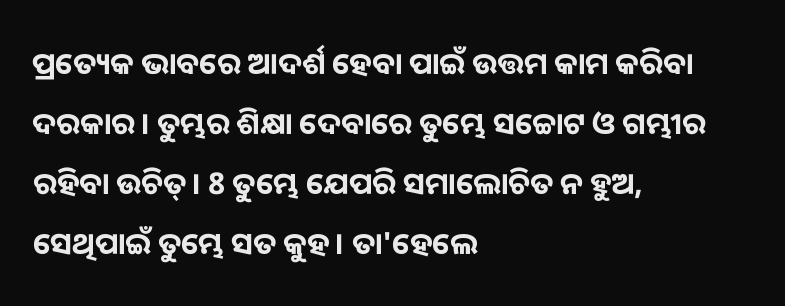ପ୍ରତ୍ୟେକ ଭାବରେ ଆଦର୍ଶ ହେବା ପାଇଁ ଉତ୍ତମ କାମ କରିବା ଦରକାର। ତୁମ୍ଭର ଶିକ୍ଷା ଦେବାରେ ତୁମ୍ଭେ ସଚ୍ଚୋଟ ଓ ଗମ୍ଭୀର ରହିବା ଉଚିତ୍। 8 ତୁମ୍ଭେ ଯେପରି ସମାଲୋଚିତ ନ ହୁଅ, ସେଥିପାଇଁ ତୁମ୍ଭେ ସତ କୁହ। ତା'ହେଲେ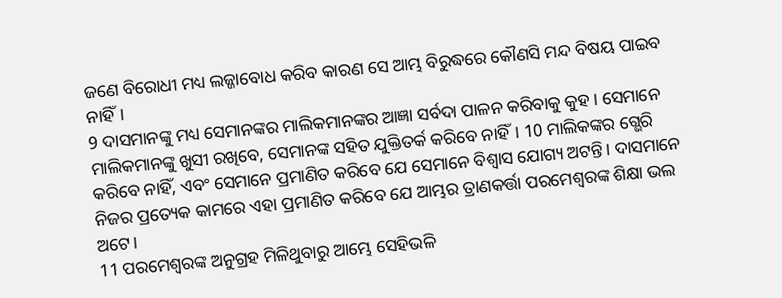ଜଣେ ବିରୋଧୀ ମଧ୍ୟ ଲଜ୍ଜାବୋଧ କରିବ କାରଣ ସେ ଆମ୍ଭ ବିରୁଦ୍ଧରେ କୌଣସି ମନ୍ଦ ବିଷୟ ପାଇବ ନାହିଁ।
9 ଦାସମାନଙ୍କୁ ମଧ୍ୟ ସେମାନଙ୍କର ମାଲିକମାନଙ୍କର ଆଜ୍ଞା ସର୍ବଦା ପାଳନ କରିବାକୁ କୁହ। ସେମାନେ ମାଲିକମାନଙ୍କୁ ଖୁସୀ ରଖିବେ, ସେମାନଙ୍କ ସହିତ ଯୁକ୍ତିତର୍କ କରିବେ ନାହିଁ। 10 ମାଲିକଙ୍କର ଗ୍ଭେରି କରିବେ ନାହିଁ, ଏବଂ ସେମାନେ ପ୍ରମାଣିତ କରିବେ ଯେ ସେମାନେ ବିଶ୍ୱାସ ଯୋଗ୍ୟ ଅଟନ୍ତି। ଦାସମାନେ ନିଜର ପ୍ରତ୍ୟେକ କାମରେ ଏହା ପ୍ରମାଣିତ କରିବେ ଯେ ଆମ୍ଭର ତ୍ରାଣକର୍ତ୍ତା ପରମେଶ୍ୱରଙ୍କ ଶିକ୍ଷା ଭଲ ଅଟେ।
11 ପରମେଶ୍ୱରଙ୍କ ଅନୁଗ୍ରହ ମିଳିଥୁବାରୁ ଆମ୍ଭେ ସେହିଭଳି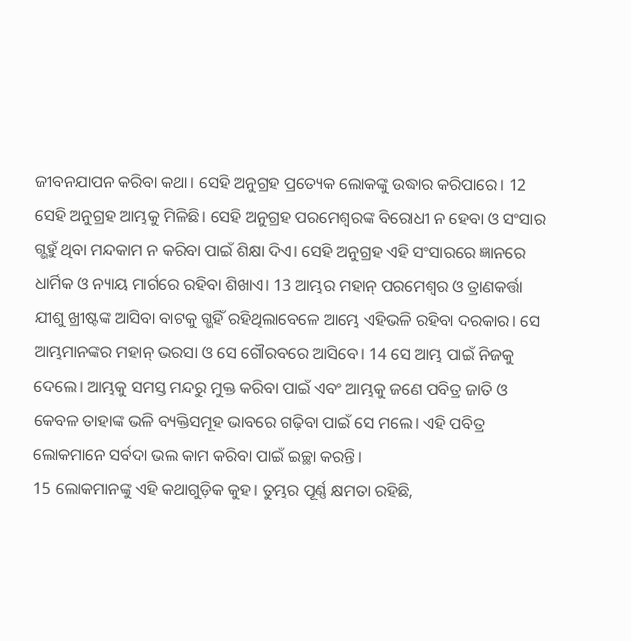ଜୀବନଯାପନ କରିବା କଥା। ସେହି ଅନୁଗ୍ରହ ପ୍ରତ୍ୟେକ ଲୋକଙ୍କୁ ଉଦ୍ଧାର କରିପାରେ। 12 ସେହି ଅନୁଗ୍ରହ ଆମ୍ଭକୁ ମିଳିଛି। ସେହି ଅନୁଗ୍ରହ ପରମେଶ୍ୱରଙ୍କ ବିରୋଧୀ ନ ହେବା ଓ ସଂସାର ଗ୍ଭହୁଁ ଥିବା ମନ୍ଦକାମ ନ କରିବା ପାଇଁ ଶିକ୍ଷା ଦିଏ। ସେହି ଅନୁଗ୍ରହ ଏହି ସଂସାରରେ ଜ୍ଞାନରେ ଧାର୍ମିକ ଓ ନ୍ୟାୟ ମାର୍ଗରେ ରହିବା ଶିଖାଏ। 13 ଆମ୍ଭର ମହାନ୍ ପରମେଶ୍ୱର ଓ ତ୍ରାଣକର୍ତ୍ତା ଯୀଶୁ ଖ୍ରୀଷ୍ଟଙ୍କ ଆସିବା ବାଟକୁ ଗ୍ଭହିଁ ରହିଥିଲାବେଳେ ଆମ୍ଭେ ଏହିଭଳି ରହିବା ଦରକାର। ସେ ଆମ୍ଭମାନଙ୍କର ମହାନ୍ ଭରସା ଓ ସେ ଗୌରବରେ ଆସିବେ। 14 ସେ ଆମ୍ଭ ପାଇଁ ନିଜକୁ ଦେଲେ। ଆମ୍ଭକୁ ସମସ୍ତ ମନ୍ଦରୁ ମୁକ୍ତ କରିବା ପାଇଁ ଏବଂ ଆମ୍ଭକୁ ଜଣେ ପବିତ୍ର ଜାତି ଓ କେବଳ ତାହାଙ୍କ ଭଳି ବ୍ୟକ୍ତିସମୂହ ଭାବରେ ଗଢ଼ିବା ପାଇଁ ସେ ମଲେ। ଏହି ପବିତ୍ର ଲୋକମାନେ ସର୍ବଦା ଭଲ କାମ କରିବା ପାଇଁ ଇଚ୍ଛା କରନ୍ତି।
15 ଲୋକମାନଙ୍କୁ ଏହି କଥାଗୁଡ଼ିକ କୁହ। ତୁମ୍ଭର ପୂର୍ଣ୍ଣ କ୍ଷମତା ରହିଛି,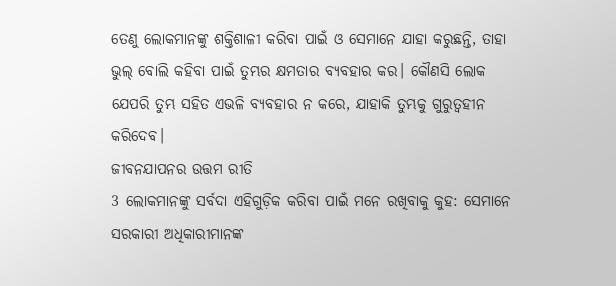ତେଣୁ ଲୋକମାନଙ୍କୁ ଶକ୍ତିଶାଳୀ କରିବା ପାଇଁ ଓ ସେମାନେ ଯାହା କରୁଛନ୍ତି, ତାହା ଭୁଲ୍ ବୋଲି କହିବା ପାଇଁ ତୁମ୍ଭର କ୍ଷମତାର ବ୍ୟବହାର କର। କୌଣସି ଲୋକ ଯେପରି ତୁମ୍ଭ ସହିତ ଏଭଳି ବ୍ୟବହାର ନ କରେ, ଯାହାକି ତୁମ୍ଭକୁ ଗୁରୁତ୍ୱହୀନ କରିଦେବ।
ଜୀବନଯାପନର ଉତ୍ତମ ରୀତି
3 ଲୋକମାନଙ୍କୁ ସର୍ବଦା ଏହିଗୁଡ଼ିକ କରିବା ପାଇଁ ମନେ ରଖିବାକୁ କୁହ: ସେମାନେ ସରକାରୀ ଅଧିକାରୀମାନଙ୍କ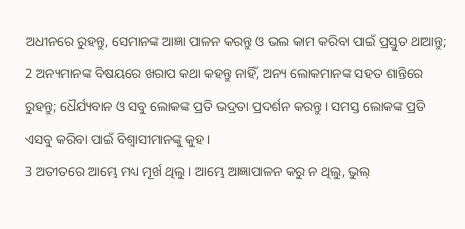ଅଧୀନରେ ରୁହନ୍ତୁ, ସେମାନଙ୍କ ଆଜ୍ଞା ପାଳନ କରନ୍ତୁ ଓ ଭଲ କାମ କରିବା ପାଇଁ ପ୍ରସ୍ତୁତ ଥାଆନ୍ତୁ; 2 ଅନ୍ୟମାନଙ୍କ ବିଷୟରେ ଖରାପ କଥା କହନ୍ତୁ ନାହିଁ, ଅନ୍ୟ ଲୋକମାନଙ୍କ ସହତ ଶାନ୍ତିରେ ରୁହନ୍ତୁ; ଧୈର୍ଯ୍ୟବାନ ଓ ସବୁ ଲୋକଙ୍କ ପ୍ରତି ଭଦ୍ରତା ପ୍ରଦର୍ଶନ କରନ୍ତୁ। ସମସ୍ତ ଲୋକଙ୍କ ପ୍ରତି ଏସବୁ କରିବା ପାଇଁ ବିଶ୍ୱାସୀମାନଙ୍କୁ କୁହ।
3 ଅତୀତରେ ଆମ୍ଭେ ମଧ୍ୟ ମୂର୍ଖ ଥିଲୁ। ଆମ୍ଭେ ଆଜ୍ଞାପାଳନ କରୁ ନ ଥିଲୁ, ଭୁଲ୍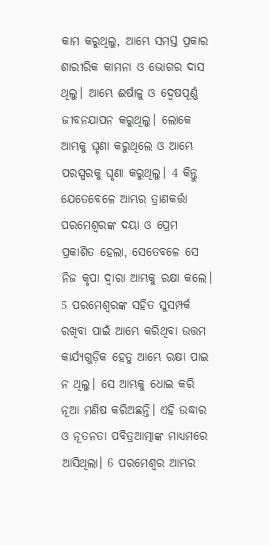କାମ କରୁଥିଲୁ, ଆମ୍ଭେ ସମସ୍ତ ପ୍ରକାର ଶାରୀରିକ କାମନା ଓ ଭୋଗର ଦାସ ଥିଲୁ। ଆମ୍ଭେ ଈର୍ଷାଳୁ ଓ ଦ୍ୱେଷପୂର୍ଣ୍ଣ ଜୀବନଯାପନ କରୁଥିଲୁ। ଲୋକେ ଆମ୍ଭକୁ ଘୃଣା କରୁଥିଲେ ଓ ଆମ୍ଭେ ପରସ୍ପରକୁ ଘୃଣା କରୁଥିଲୁ। 4 କିନ୍ତୁ ଯେତେବେଳେ ଆମ୍ଭର ତ୍ରାଣକର୍ତ୍ତା ପରମେଶ୍ୱରଙ୍କ ଦୟା ଓ ପ୍ରେମ ପ୍ରକାଶିତ ହେଲା, ସେତେବଳେ ସେ ନିଜ କୃପା ଦ୍ୱାରା ଆମ୍ଭକୁ ରକ୍ଷା କଲେ। 5 ପରମେଶ୍ୱରଙ୍କ ସହିତ ସୁସମ୍ପର୍କ ରଖିବା ପାଇଁ ଆମ୍ଭେ କରିଥିବା ଉତ୍ତମ କାର୍ଯ୍ୟଗୁଡ଼ିକ ହେତୁ ଆମ୍ଭେ ରକ୍ଷା ପାଇ ନ ଥିଲୁ। ସେ ଆମ୍ଭକୁ ଧୋଇ କରି ନୂଆ ମଣିଷ କରିଅଛନ୍ତି। ଏହି ଉଦ୍ଧାର ଓ ନୂତନତା ପବିତ୍ରଆତ୍ମାଙ୍କ ମାଧ୍ୟମରେ ଆସିଥିଲା। 6 ପରମେଶ୍ୱର ଆମ୍ଭର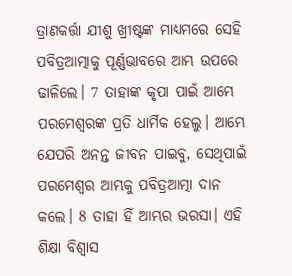ତ୍ରାଣକର୍ତ୍ତା ଯୀଶୁ ଖ୍ରୀଷ୍ଟଙ୍କ ମାଧ୍ୟମରେ ସେହି ପବିତ୍ରଆତ୍ମାକୁ ପୂର୍ଣ୍ଣଭାବରେ ଆମ୍ଭ ଉପରେ ଢାଳିଲେ। 7 ତାହାଙ୍କ କୃପା ପାଇଁ ଆମ୍ଭେ ପରମେଶ୍ୱରଙ୍କ ପ୍ରତି ଧାର୍ମିକ ହେଲୁ। ଆମ୍ଭେ ଯେପରି ଅନନ୍ତ ଜୀବନ ପାଇବୁ, ସେଥିପାଇଁ ପରମେଶ୍ୱର ଆମ୍ଭକୁ ପବିତ୍ରଆତ୍ମା ଦାନ କଲେ। 8 ତାହା ହିଁ ଆମ୍ଭର ଭରସା। ଏହି ଶିକ୍ଷା ବିଶ୍ୱାସ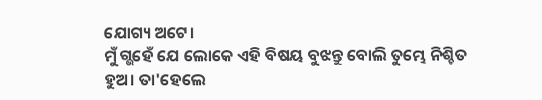ଯୋଗ୍ୟ ଅଟେ।
ମୁଁ ଗ୍ଭହେଁ ଯେ ଲୋକେ ଏହି ବିଷୟ ବୁଝନ୍ତୁ ବୋଲି ତୁମ୍ଭେ ନିଶ୍ଚିତ ହୁଅ। ତା'ହେଲେ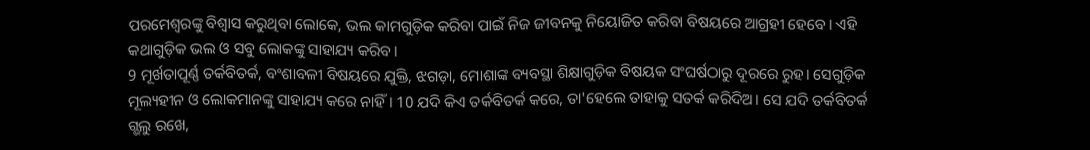ପରମେଶ୍ୱରଙ୍କୁ ବିଶ୍ୱାସ କରୁଥିବା ଲୋକେ, ଭଲ କାମଗୁଡ଼ିକ କରିବା ପାଇଁ ନିଜ ଜୀବନକୁ ନିୟୋଜିତ କରିବା ବିଷୟରେ ଆଗ୍ରହୀ ହେବେ। ଏହି କଥାଗୁଡ଼ିକ ଭଲ ଓ ସବୁ ଲୋକଙ୍କୁ ସାହାଯ୍ୟ କରିବ।
9 ମୂର୍ଖତାପୂର୍ଣ୍ଣ ତର୍କବିତର୍କ, ବଂଶାବଳୀ ବିଷୟରେ ଯୁକ୍ତି, ଝଗଡ଼ା, ମୋଶାଙ୍କ ବ୍ୟବସ୍ଥା ଶିକ୍ଷାଗୁଡ଼ିକ ବିଷୟକ ସଂଘର୍ଷଠାରୁ ଦୂରରେ ରୁହ। ସେଗୁଡ଼ିକ ମୂଲ୍ୟହୀନ ଓ ଲୋକମାନଙ୍କୁ ସାହାଯ୍ୟ କରେ ନାହିଁ। 10 ଯଦି କିଏ ତର୍କବିତର୍କ କରେ, ତା'ହେଲେ ତାହାକୁ ସତର୍କ କରିଦିଅ। ସେ ଯଦି ତର୍କବିତର୍କ ଗ୍ଭଲୁ ରଖେ,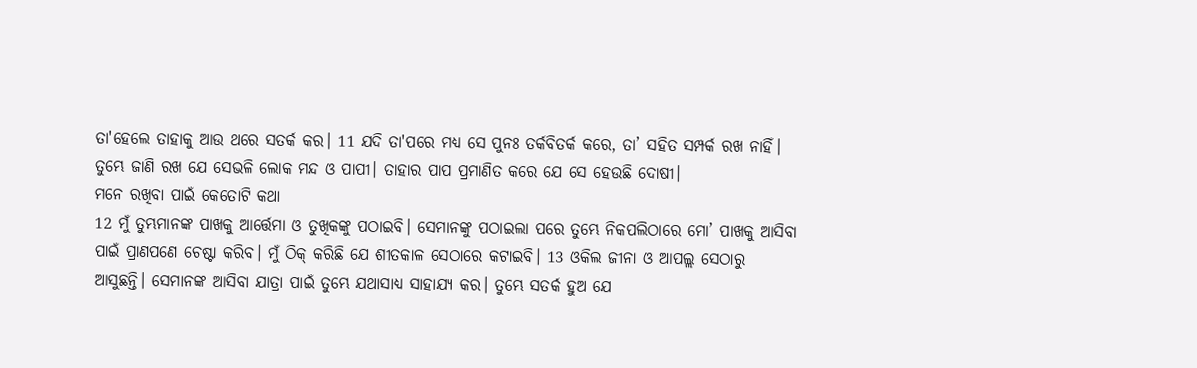ତା'ହେଲେ ତାହାକୁ ଆଉ ଥରେ ସତର୍କ କର। 11 ଯଦି ତା'ପରେ ମଧ୍ୟ ସେ ପୁନଃ ତର୍କବିତର୍କ କରେ, ତା’ ସହିତ ସମ୍ପର୍କ ରଖ ନାହିଁ। ତୁମ୍ଭେ ଜାଣି ରଖ ଯେ ସେଭଳି ଲୋକ ମନ୍ଦ ଓ ପାପୀ। ତାହାର ପାପ ପ୍ରମାଣିତ କରେ ଯେ ସେ ହେଉଛି ଦୋଷୀ।
ମନେ ରଖିବା ପାଇଁ କେତୋଟି କଥା
12 ମୁଁ ତୁମ୍ଭମାନଙ୍କ ପାଖକୁ ଆର୍ତ୍ତେମା ଓ ତୁଖିକଙ୍କୁ ପଠାଇବି। ସେମାନଙ୍କୁ ପଠାଇଲା ପରେ ତୁମ୍ଭେ ନିକପଲିଠାରେ ମୋ’ ପାଖକୁ ଆସିବା ପାଇଁ ପ୍ରାଣପଣେ ଚେଷ୍ଟା କରିବ। ମୁଁ ଠିକ୍ କରିଛି ଯେ ଶୀତକାଳ ସେଠାରେ କଟାଇବି। 13 ଓକିଲ ଜୀନା ଓ ଆପଲ୍ଲ ସେଠାରୁ ଆସୁଛନ୍ତି। ସେମାନଙ୍କ ଆସିବା ଯାତ୍ରା ପାଇଁ ତୁମ୍ଭେ ଯଥାସାଧ୍ୟ ସାହାଯ୍ୟ କର। ତୁମ୍ଭେ ସତର୍କ ହୁଅ ଯେ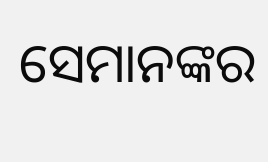ସେମାନଙ୍କର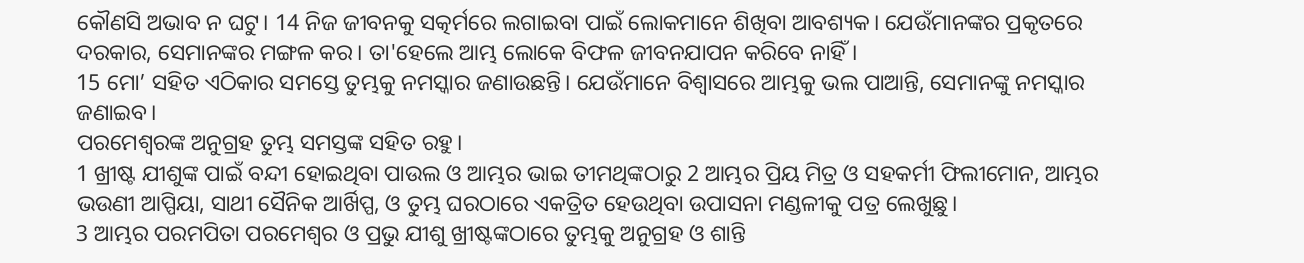କୌଣସି ଅଭାବ ନ ଘଟୁ। 14 ନିଜ ଜୀବନକୁ ସତ୍କର୍ମରେ ଲଗାଇବା ପାଇଁ ଲୋକମାନେ ଶିଖିବା ଆବଶ୍ୟକ। ଯେଉଁମାନଙ୍କର ପ୍ରକୃତରେ ଦରକାର, ସେମାନଙ୍କର ମଙ୍ଗଳ କର। ତା'ହେଲେ ଆମ୍ଭ ଲୋକେ ବିଫଳ ଜୀବନଯାପନ କରିବେ ନାହିଁ।
15 ମୋ’ ସହିତ ଏଠିକାର ସମସ୍ତେ ତୁମ୍ଭକୁ ନମସ୍କାର ଜଣାଉଛନ୍ତି। ଯେଉଁମାନେ ବିଶ୍ୱାସରେ ଆମ୍ଭକୁ ଭଲ ପାଆନ୍ତି, ସେମାନଙ୍କୁ ନମସ୍କାର ଜଣାଇବ।
ପରମେଶ୍ୱରଙ୍କ ଅନୁଗ୍ରହ ତୁମ୍ଭ ସମସ୍ତଙ୍କ ସହିତ ରହୁ।
1 ଖ୍ରୀଷ୍ଟ ଯୀଶୁଙ୍କ ପାଇଁ ବନ୍ଦୀ ହୋଇଥିବା ପାଉଲ ଓ ଆମ୍ଭର ଭାଇ ତୀମଥିଙ୍କଠାରୁ 2 ଆମ୍ଭର ପ୍ରିୟ ମିତ୍ର ଓ ସହକର୍ମୀ ଫିଲୀମୋନ, ଆମ୍ଭର ଭଉଣୀ ଆପ୍ପିୟା, ସାଥୀ ସୈନିକ ଆର୍ଖିପ୍ପ, ଓ ତୁମ୍ଭ ଘରଠାରେ ଏକତ୍ରିତ ହେଉଥିବା ଉପାସନା ମଣ୍ଡଳୀକୁ ପତ୍ର ଲେଖୁଛୁ।
3 ଆମ୍ଭର ପରମପିତା ପରମେଶ୍ୱର ଓ ପ୍ରଭୁ ଯୀଶୁ ଖ୍ରୀଷ୍ଟଙ୍କଠାରେ ତୁମ୍ଭକୁ ଅନୁଗ୍ରହ ଓ ଶାନ୍ତି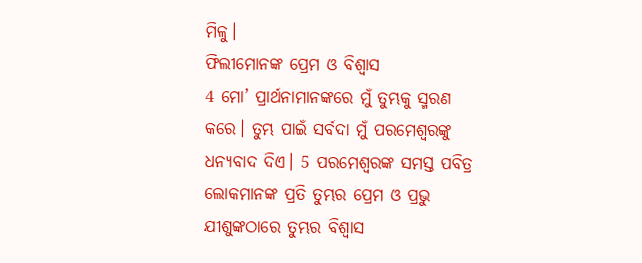ମିଳୁ।
ଫିଲୀମୋନଙ୍କ ପ୍ରେମ ଓ ବିଶ୍ୱାସ
4 ମୋ’ ପ୍ରାର୍ଥନାମାନଙ୍କରେ ମୁଁ ତୁମ୍ଭକୁ ସ୍ମରଣ କରେ। ତୁମ୍ଭ ପାଇଁ ସର୍ବଦା ମୁଁ ପରମେଶ୍ୱରଙ୍କୁ ଧନ୍ୟବାଦ ଦିଏ। 5 ପରମେଶ୍ୱରଙ୍କ ସମସ୍ତ ପବିତ୍ର ଲୋକମାନଙ୍କ ପ୍ରତି ତୁମ୍ଭର ପ୍ରେମ ଓ ପ୍ରଭୁ ଯୀଶୁଙ୍କଠାରେ ତୁମ୍ଭର ବିଶ୍ୱାସ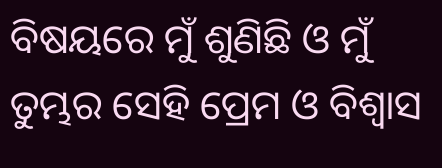ବିଷୟରେ ମୁଁ ଶୁଣିଛି ଓ ମୁଁ ତୁମ୍ଭର ସେହି ପ୍ରେମ ଓ ବିଶ୍ୱାସ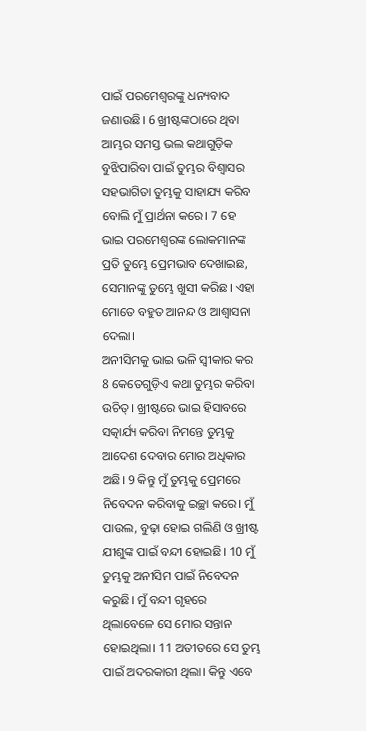ପାଇଁ ପରମେଶ୍ୱରଙ୍କୁ ଧନ୍ୟବାଦ ଜଣାଉଛି। 6 ଖ୍ରୀଷ୍ଟଙ୍କଠାରେ ଥିବା ଆମ୍ଭର ସମସ୍ତ ଭଲ କଥାଗୁଡ଼ିକ ବୁଝିପାରିବା ପାଇଁ ତୁମ୍ଭର ବିଶ୍ୱାସର ସହଭାଗିତା ତୁମ୍ଭକୁ ସାହାଯ୍ୟ କରିବ ବୋଲି ମୁଁ ପ୍ରାର୍ଥନା କରେ। 7 ହେ ଭାଇ ପରମେଶ୍ୱରଙ୍କ ଲୋକମାନଙ୍କ ପ୍ରତି ତୁମ୍ଭେ ପ୍ରେମଭାବ ଦେଖାଇଛ, ସେମାନଙ୍କୁ ତୁମ୍ଭେ ଖୁସୀ କରିଛ। ଏହା ମୋତେ ବହୁତ ଆନନ୍ଦ ଓ ଆଶ୍ୱାସନା ଦେଲା।
ଅନୀସିମକୁ ଭାଇ ଭଳି ସ୍ୱୀକାର କର
8 କେତେଗୁଡ଼ିଏ କଥା ତୁମ୍ଭର କରିବା ଉଚିତ୍। ଖ୍ରୀଷ୍ଟରେ ଭାଇ ହିସାବରେ ସତ୍କାର୍ଯ୍ୟ କରିବା ନିମନ୍ତେ ତୁମ୍ଭକୁ ଆଦେଶ ଦେବାର ମୋର ଅଧିକାର ଅଛି। 9 କିନ୍ତୁ ମୁଁ ତୁମ୍ଭକୁ ପ୍ରେମରେ ନିବେଦନ କରିବାକୁ ଇଚ୍ଛା କରେ। ମୁଁ ପାଉଲ, ବୁଢ଼ା ହୋଇ ଗଲିଣି ଓ ଖ୍ରୀଷ୍ଟ ଯୀଶୁଙ୍କ ପାଇଁ ବନ୍ଦୀ ହୋଇଛି। 10 ମୁଁ ତୁମ୍ଭକୁ ଅନୀସିମ ପାଇଁ ନିବେଦନ କରୁଛି। ମୁଁ ବନ୍ଦୀ ଗୃହରେ ଥିଲାବେଳେ ସେ ମୋର ସନ୍ତାନ ହୋଇଥିଲା। 11 ଅତୀତରେ ସେ ତୁମ୍ଭ ପାଇଁ ଅଦରକାରୀ ଥିଲା। କିନ୍ତୁ ଏବେ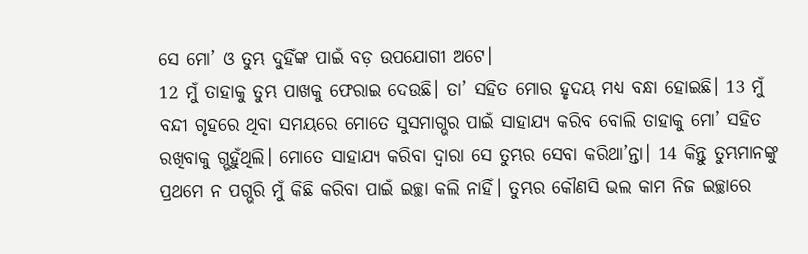ସେ ମୋ’ ଓ ତୁମ୍ଭ ଦୁହିଁଙ୍କ ପାଇଁ ବଡ଼ ଉପଯୋଗୀ ଅଟେ।
12 ମୁଁ ତାହାକୁ ତୁମ୍ଭ ପାଖକୁ ଫେରାଇ ଦେଉଛି। ତା’ ସହିତ ମୋର ହୃଦୟ ମଧ୍ୟ ବନ୍ଧା ହୋଇଛି। 13 ମୁଁ ବନ୍ଦୀ ଗୃହରେ ଥିବା ସମୟରେ ମୋତେ ସୁସମାଗ୍ଭର ପାଇଁ ସାହାଯ୍ୟ କରିବ ବୋଲି ତାହାକୁ ମୋ’ ସହିତ ରଖିବାକୁ ଗ୍ଭହୁଁଥିଲି। ମୋତେ ସାହାଯ୍ୟ କରିବା ଦ୍ୱାରା ସେ ତୁମ୍ଭର ସେବା କରିଥା’ନ୍ତା। 14 କିନ୍ତୁ ତୁମ୍ଭମାନଙ୍କୁ ପ୍ରଥମେ ନ ପଗ୍ଭରି ମୁଁ କିଛି କରିବା ପାଇଁ ଇଚ୍ଛା କଲି ନାହିଁ। ତୁମ୍ଭର କୌଣସି ଭଲ କାମ ନିଜ ଇଚ୍ଛାରେ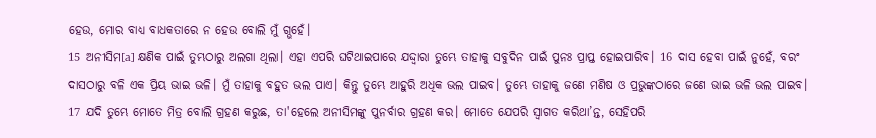ହେଉ, ମୋର ବାଧ୍ୟ ବାଧକତାରେ ନ ହେଉ ବୋଲି ମୁଁ ଗ୍ଭହେଁ।
15 ଅନୀସିମ[a] କ୍ଷଣିକ ପାଇଁ ତୁମ୍ଭଠାରୁ ଅଲଗା ଥିଲା। ଏହା ଏପରି ଘଟିଥାଇପାରେ ଯଦ୍ଦ୍ୱାରା ତୁମ୍ଭେ ତାହାକୁ ସବୁଦିନ ପାଇଁ ପୁନଃ ପ୍ରାପ୍ତ ହୋଇପାରିବ। 16 ଦାସ ହେବା ପାଇଁ ନୁହେଁ, ବରଂ ଦାସଠାରୁ ବଳି ଏକ ପ୍ରିୟ ଭାଇ ଭଳି। ମୁଁ ତାହାକୁ ବହୁତ ଭଲ ପାଏ। କିନ୍ତୁ ତୁମ୍ଭେ ଆହୁରି ଅଧିକ ଭଲ ପାଇବ। ତୁମ୍ଭେ ତାହାକୁ ଜଣେ ମଣିଷ ଓ ପ୍ରଭୁଙ୍କଠାରେ ଜଣେ ଭାଇ ଭଳି ଭଲ ପାଇବ।
17 ଯଦି ତୁମ୍ଭେ ମୋତେ ମିତ୍ର ବୋଲି ଗ୍ରହଣ କରୁଛ, ତା'ହେଲେ ଅନୀସିମଙ୍କୁ ପୁନର୍ବାର ଗ୍ରହଣ କର। ମୋତେ ଯେପରି ସ୍ୱାଗତ କରିଥା’ନ୍ତ, ସେହିପରି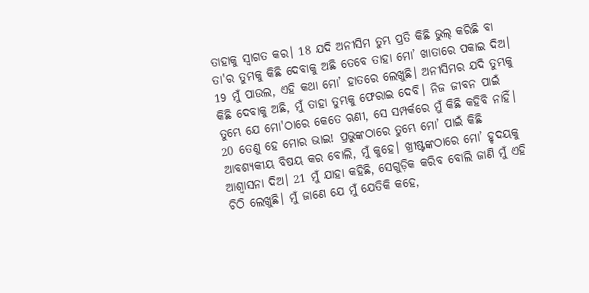ତାହାକୁ ସ୍ୱାଗତ କର। 18 ଯଦି ଅନୀସିମ ତୁମ୍ଭ ପ୍ରତି କିଛି ଭୁଲ୍ କରିଛି ବା ତା'ର ତୁମକୁ କିଛି ଦେବାକୁ ଅଛି ତେବେ ତାହା ମୋ’ ଖାତାରେ ପକାଇ ଦିଅ। 19 ମୁଁ ପାଉଲ, ଏହି କଥା ମୋ’ ହାତରେ ଲେଖୁଛି। ଅନୀସିମର ଯଦି ତୁମ୍ଭକୁ କିଛି ଦେବାକୁ ଅଛି, ମୁଁ ତାହା ତୁମ୍ଭକୁ ଫେରାଇ ଦେବି। ନିଜ ଜୀବନ ପାଇଁ ତୁମ୍ଭେ ଯେ ମୋ'ଠାରେ କେତେ ଋଣୀ, ସେ ସମ୍ପର୍କରେ ମୁଁ କିଛି କହିବି ନାହିଁ। 20 ତେଣୁ ହେ ମୋର ଭାଇ! ପ୍ରଭୁଙ୍କଠାରେ ତୁମ୍ଭେ ମୋ’ ପାଇଁ କିଛି ଆବଶ୍ୟକୀୟ ବିଷୟ କର ବୋଲି, ମୁଁ କୁହେ। ଖ୍ରୀଷ୍ଟଙ୍କଠାରେ ମୋ’ ହୃଦୟକୁ ଆଶ୍ୱାସନା ଦିଅ। 21 ମୁଁ ଯାହା କହିଛି, ସେଗୁଡ଼ିକ କରିବ ବୋଲି ଜାଣି ମୁଁ ଏହି ଚିଠି ଲେଖୁଛି। ମୁଁ ଜାଣେ ଯେ ମୁଁ ଯେତିକି କହେ,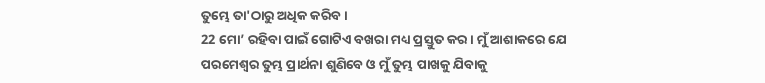ତୁମ୍ଭେ ତା'ଠାରୁ ଅଧିକ କରିବ।
22 ମୋ’ ରହିବା ପାଇଁ ଗୋଟିଏ ବଖରା ମଧ୍ୟ ପ୍ରସ୍ତୁତ କର। ମୁଁ ଆଶାକରେ ଯେ ପରମେଶ୍ୱର ତୁମ୍ଭ ପ୍ରାର୍ଥନା ଶୁଣିବେ ଓ ମୁଁ ତୁମ୍ଭ ପାଖକୁ ଯିବାକୁ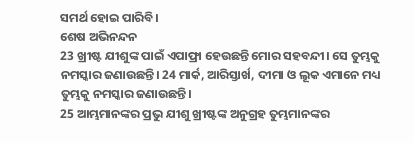ସମର୍ଥ ହୋଇ ପାରିବି।
ଶେଷ ଅଭିନନ୍ଦନ
23 ଖ୍ରୀଷ୍ଟ ଯୀଶୁଙ୍କ ପାଇଁ ଏପାଫ୍ରା ହେଉଛନ୍ତି ମୋର ସହବନ୍ଦୀ। ସେ ତୁମ୍ଭକୁ ନମସ୍କାର ଜଣାଉଛନ୍ତି। 24 ମାର୍କ, ଆରିସ୍ତାର୍ଖ, ଦୀମା ଓ ଲୂକ ଏମାନେ ମଧ୍ୟ ତୁମ୍ଭକୁ ନମସ୍କାର ଜଣାଉଛନ୍ତି।
25 ଆମ୍ଭମାନଙ୍କର ପ୍ରଭୁ ଯୀଶୁ ଖ୍ରୀଷ୍ଟଙ୍କ ଅନୁଗ୍ରହ ତୁମ୍ଭମାନଙ୍କର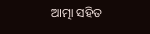ଆତ୍ମା ସହିତ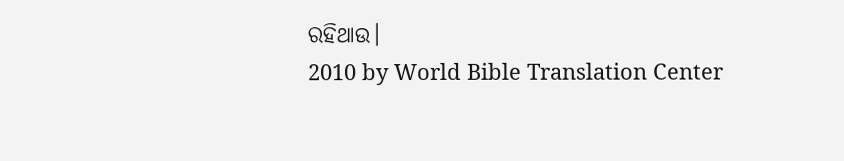ରହିଥାଉ।
2010 by World Bible Translation Center